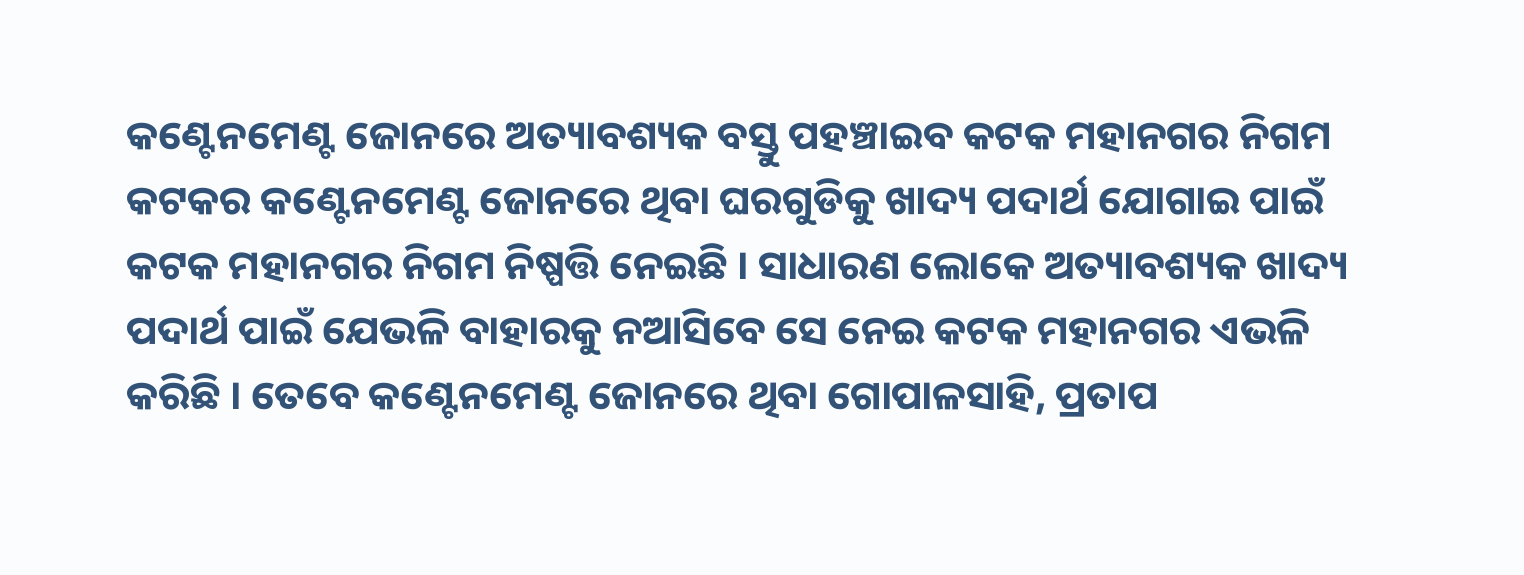କଣ୍ଟେନମେଣ୍ଟ ଜୋନରେ ଅତ୍ୟାବଶ୍ୟକ ବସ୍ତୁ ପହଞ୍ଚାଇବ କଟକ ମହାନଗର ନିଗମ
କଟକର କଣ୍ଟେନମେଣ୍ଟ ଜୋନରେ ଥିବା ଘରଗୁଡିକୁ ଖାଦ୍ୟ ପଦାର୍ଥ ଯୋଗାଇ ପାଇଁ କଟକ ମହାନଗର ନିଗମ ନିଷ୍ପତ୍ତି ନେଇଛି । ସାଧାରଣ ଲୋକେ ଅତ୍ୟାବଶ୍ୟକ ଖାଦ୍ୟ ପଦାର୍ଥ ପାଇଁ ଯେଭଳି ବାହାରକୁ ନଆସିବେ ସେ ନେଇ କଟକ ମହାନଗର ଏଭଳି କରିଛି । ତେବେ କଣ୍ଟେନମେଣ୍ଟ ଜୋନରେ ଥିବା ଗୋପାଳସାହି, ପ୍ରତାପ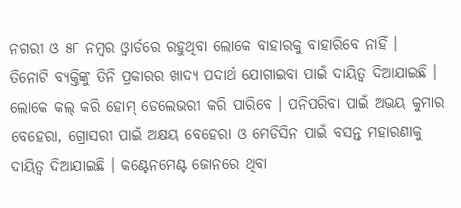ନଗରୀ ଓ ୫୮ ନମ୍ୱର ଓ୍ୱାର୍ଡରେ ରହୁଥିବା ଲୋକେ ବାହାରକୁ ବାହାରିବେ ନାହିଁ ।
ତିନୋଟି ବ୍ୟକ୍ତିଙ୍କୁ ତିନି ପ୍ରକାରର ଖାଦ୍ୟ ପଦାର୍ଥ ଯୋଗାଇବା ପାଇଁ ଦାୟିତ୍ୱ ଦିଆଯାଇଛି । ଲୋକେ କଲ୍ କରି ହୋମ୍ ଡେଲେଭରୀ କରି ପାରିବେ । ପନିପରିବା ପାଇଁ ଅଭୟ କୁମାର ବେହେରା, ଗ୍ରୋସରୀ ପାଇଁ ଅକ୍ଷୟ ବେହେରା ଓ ମେଡିସିନ ପାଇଁ ବସନ୍ତ ମହାରଣାକୁ ଦାୟିତ୍ୱ ଦିଆଯାଇଛି । କଣ୍ଟେନମେଣ୍ଟ ଜୋନରେ ଥିବା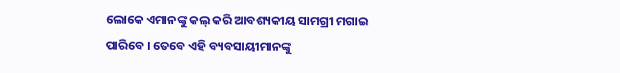ଲୋକେ ଏମାନଙ୍କୁ କଲ୍ କରି ଆବଶ୍ୟକୀୟ ସାମଗ୍ରୀ ମଗାଇ ପାରିବେ । ତେବେ ଏହି ବ୍ୟବସାୟୀମାନଙ୍କୁ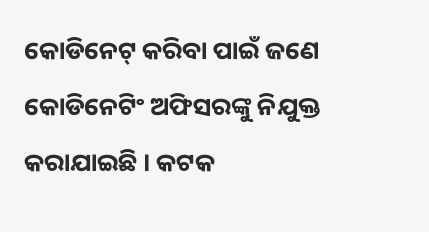କୋଡିନେଟ୍ କରିବା ପାଇଁ ଜଣେ କୋଡିନେଟିଂ ଅଫିସରଙ୍କୁ ନିଯୁକ୍ତ କରାଯାଇଛି । କଟକ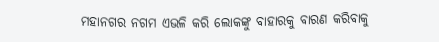ମହାନଗର ନଗମ ଏଭଳି କରି ଲୋକଙ୍କୁ ବାହାରକୁ ବାରଣ କରିବାକୁ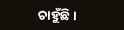ଚାହୁଁଛି ।